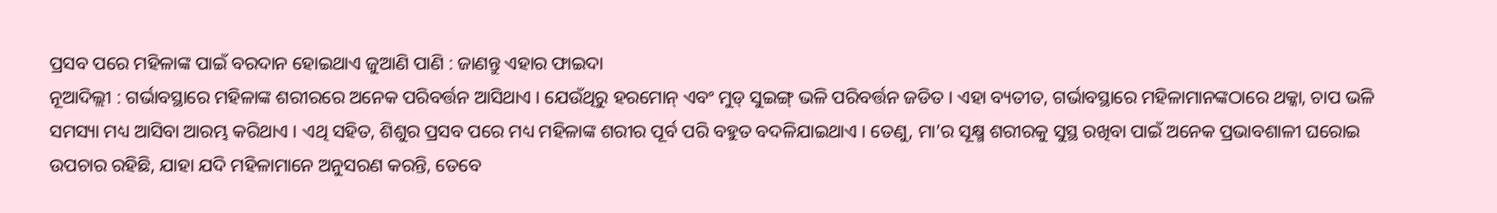ପ୍ରସବ ପରେ ମହିଳାଙ୍କ ପାଇଁ ବରଦାନ ହୋଇଥାଏ ଜୁଆଣି ପାଣି : ଜାଣନ୍ତୁ ଏହାର ଫାଇଦା
ନୂଆଦିଲ୍ଲୀ : ଗର୍ଭାବସ୍ଥାରେ ମହିଳାଙ୍କ ଶରୀରରେ ଅନେକ ପରିବର୍ତ୍ତନ ଆସିଥାଏ । ଯେଉଁଥିରୁ ହରମୋନ୍ ଏବଂ ମୁଡ୍ ସୁଇଙ୍ଗ୍ ଭଳି ପରିବର୍ତ୍ତନ ଜଡିତ । ଏହା ବ୍ୟତୀତ, ଗର୍ଭାବସ୍ଥାରେ ମହିଳାମାନଙ୍କଠାରେ ଥକ୍କା, ଚାପ ଭଳି ସମସ୍ୟା ମଧ୍ୟ ଆସିବା ଆରମ୍ଭ କରିଥାଏ । ଏଥି ସହିତ, ଶିଶୁର ପ୍ରସବ ପରେ ମଧ୍ୟ ମହିଳାଙ୍କ ଶରୀର ପୂର୍ବ ପରି ବହୁତ ବଦଳିଯାଇଥାଏ । ତେଣୁ, ମା’ର ସୂକ୍ଷ୍ମ ଶରୀରକୁ ସୁସ୍ଥ ରଖିବା ପାଇଁ ଅନେକ ପ୍ରଭାବଶାଳୀ ଘରୋଇ ଉପଚାର ରହିଛି, ଯାହା ଯଦି ମହିଳାମାନେ ଅନୁସରଣ କରନ୍ତି, ତେବେ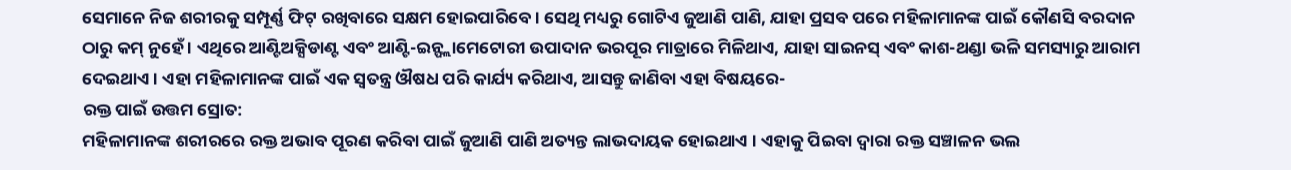ସେମାନେ ନିଜ ଶରୀରକୁ ସମ୍ପୂର୍ଣ୍ଣ ଫିଟ୍ ରଖିବାରେ ସକ୍ଷମ ହୋଇପାରିବେ । ସେଥି ମଧ୍ୟରୁ ଗୋଟିଏ ଜୁଆଣି ପାଣି, ଯାହା ପ୍ରସବ ପରେ ମହିଳାମାନଙ୍କ ପାଇଁ କୌଣସି ବରଦାନ ଠାରୁ କମ୍ ନୁହେଁ । ଏଥିରେ ଆଣ୍ଟିଅକ୍ସିଡାଣ୍ଟ ଏବଂ ଆଣ୍ଟି-ଇନ୍ଫ୍ଲାମେଟୋରୀ ଉପାଦାନ ଭରପୂର ମାତ୍ରାରେ ମିଳିଥାଏ, ଯାହା ସାଇନସ୍ ଏବଂ କାଶ-ଥଣ୍ଡା ଭଳି ସମସ୍ୟାରୁ ଆରାମ ଦେଇଥାଏ । ଏହା ମହିଳାମାନଙ୍କ ପାଇଁ ଏକ ସ୍ୱତନ୍ତ୍ର ଔଷଧ ପରି କାର୍ଯ୍ୟ କରିଥାଏ, ଆସନ୍ତୁ ଜାଣିବା ଏହା ବିଷୟରେ-
ରକ୍ତ ପାଇଁ ଉତ୍ତମ ସ୍ରୋତ:
ମହିଳାମାନଙ୍କ ଶରୀରରେ ରକ୍ତ ଅଭାବ ପୂରଣ କରିବା ପାଇଁ ଜୁଆଣି ପାଣି ଅତ୍ୟନ୍ତ ଲାଭଦାୟକ ହୋଇଥାଏ । ଏହାକୁ ପିଇବା ଦ୍ୱାରା ରକ୍ତ ସଞ୍ଚାଳନ ଭଲ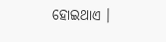ହୋଇଥାଏ ।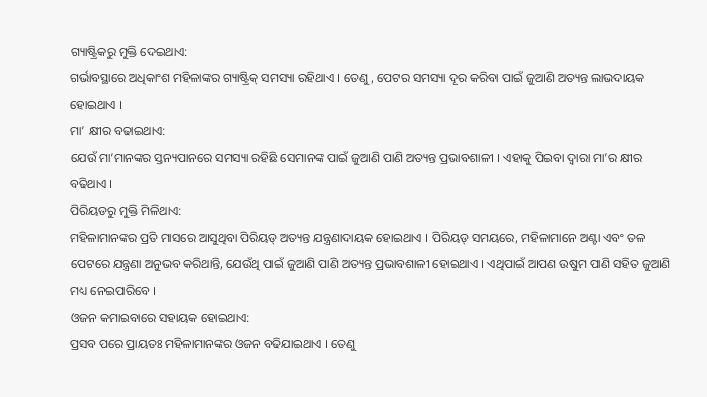ଗ୍ୟାଷ୍ଟ୍ରିକରୁ ମୁକ୍ତି ଦେଇଥାଏ:
ଗର୍ଭାବସ୍ଥାରେ ଅଧିକାଂଶ ମହିଳାଙ୍କର ଗ୍ୟାଷ୍ଟ୍ରିକ୍ ସମସ୍ୟା ରହିଥାଏ । ତେଣୁ, ପେଟର ସମସ୍ୟା ଦୂର କରିବା ପାଇଁ ଜୁଆଣି ଅତ୍ୟନ୍ତ ଲାଭଦାୟକ ହୋଇଥାଏ ।
ମା’ କ୍ଷୀର ବଢାଇଥାଏ:
ଯେଉଁ ମା’ମାନଙ୍କର ସ୍ତନ୍ୟପାନରେ ସମସ୍ୟା ରହିଛି ସେମାନଙ୍କ ପାଇଁ ଜୁଆଣି ପାଣି ଅତ୍ୟନ୍ତ ପ୍ରଭାବଶାଳୀ । ଏହାକୁ ପିଇବା ଦ୍ୱାରା ମା’ର କ୍ଷୀର ବଢିଥାଏ ।
ପିରିୟଡରୁ ମୁକ୍ତି ମିଳିଥାଏ:
ମହିଳାମାନଙ୍କର ପ୍ରତି ମାସରେ ଆସୁଥିବା ପିରିୟଡ୍ ଅତ୍ୟନ୍ତ ଯନ୍ତ୍ରଣାଦାୟକ ହୋଇଥାଏ । ପିରିୟଡ୍ ସମୟରେ, ମହିଳାମାନେ ଅଣ୍ଟା ଏବଂ ତଳ ପେଟରେ ଯନ୍ତ୍ରଣା ଅନୁଭବ କରିଥାନ୍ତି, ଯେଉଁଥି ପାଇଁ ଜୁଆଣି ପାଣି ଅତ୍ୟନ୍ତ ପ୍ରଭାବଶାଳୀ ହୋଇଥାଏ । ଏଥିପାଇଁ ଆପଣ ଉଷୁମ ପାଣି ସହିତ ଜୁଆଣି ମଧ୍ୟ ନେଇପାରିବେ ।
ଓଜନ କମାଇବାରେ ସହାୟକ ହୋଇଥାଏ:
ପ୍ରସବ ପରେ ପ୍ରାୟତଃ ମହିଳାମାନଙ୍କର ଓଜନ ବଢିଯାଇଥାଏ । ତେଣୁ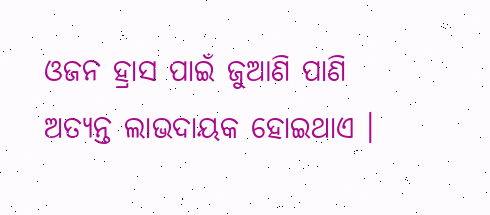ଓଜନ ହ୍ରାସ ପାଇଁ ଜୁଆଣି ପାଣି ଅତ୍ୟନ୍ତ ଲାଭଦାୟକ ହୋଇଥାଏ ।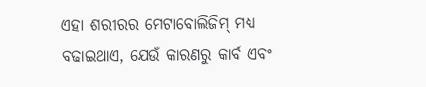ଏହା ଶରୀରର ମେଟାବୋଲିଜିମ୍ ମଧ୍ୟ ବଢାଇଥାଏ, ଯେଉଁ କାରଣରୁ କାର୍ବ ଏବଂ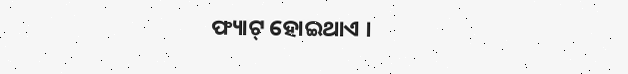ଫ୍ୟାଟ୍ ହୋଇଥାଏ ।